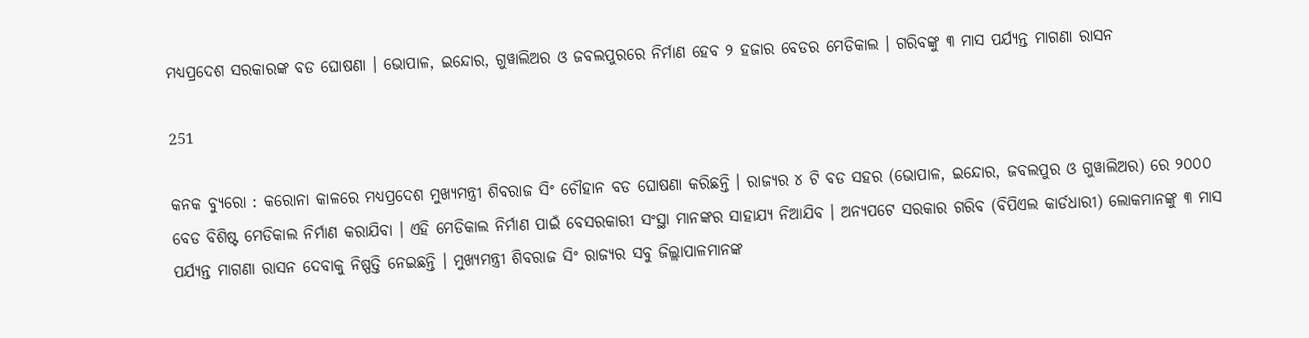ମଧ୍ୟପ୍ରଦେଶ ସରକାରଙ୍କ ବଡ ଘୋଷଣା । ଭୋପାଳ, ଇନ୍ଦୋର, ଗୁୱାଲିଅର ଓ ଜବଲପୁରରେ ନିର୍ମାଣ ହେବ ୨ ହଜାର ବେଡର ମେଡିକାଲ । ଗରିବଙ୍କୁ ୩ ମାସ ପର୍ଯ୍ୟନ୍ତ ମାଗଣା ରାସନ

251

କନକ ବ୍ୟୁରୋ : କରୋନା କାଳରେ ମଧ୍ୟପ୍ରଦେଶ ମୁଖ୍ୟମନ୍ତ୍ରୀ ଶିବରାଜ ସିଂ ଚୌହାନ ବଡ ଘୋଷଣା କରିଛନ୍ତି । ରାଜ୍ୟର ୪ ଟି ବଡ ସହର (ଭୋପାଳ, ଇନ୍ଦୋର, ଜବଲପୁର ଓ ଗୁୱାଲିଅର) ରେ ୨୦୦୦ ବେଡ ବିଶିଷ୍ଟ ମେଡିକାଲ ନିର୍ମାଣ କରାଯିବା । ଏହି ମେଡିକାଲ ନିର୍ମାଣ ପାଇଁ ବେସରକାରୀ ସଂସ୍ଥା ମାନଙ୍କର ସାହାଯ୍ୟ ନିଆଯିବ । ଅନ୍ୟପଟେ ସରକାର ଗରିବ (ବିପିଏଲ କାର୍ଡଧାରୀ) ଲୋକମାନଙ୍କୁ ୩ ମାସ ପର୍ଯ୍ୟନ୍ତ ମାଗଣା ରାସନ ଦେବାକୁ ନିଷ୍ପତ୍ତି ନେଇଛନ୍ତି । ମୁଖ୍ୟମନ୍ତ୍ରୀ ଶିବରାଜ ସିଂ ରାଜ୍ୟର ସବୁ ଜିଲ୍ଲାପାଳମାନଙ୍କ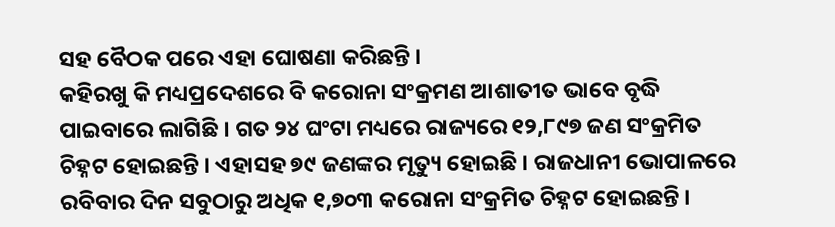ସହ ବୈଠକ ପରେ ଏହା ଘୋଷଣା କରିଛନ୍ତି ।
କହିରଖୁ କି ମଧ୍ୟପ୍ରଦେଶରେ ବି କରୋନା ସଂକ୍ରମଣ ଆଶାତୀତ ଭାବେ ବୃଦ୍ଧି ପାଇବାରେ ଲାଗିଛି । ଗତ ୨୪ ଘଂଟା ମଧ୍ୟରେ ରାଜ୍ୟରେ ୧୨,୮୯୭ ଜଣ ସଂକ୍ରମିତ ଚିହ୍ନଟ ହୋଇଛନ୍ତି । ଏହାସହ ୭୯ ଜଣଙ୍କର ମୃତ୍ୟୁ ହୋଇଛି । ରାଜଧାନୀ ଭୋପାଳରେ ରବିବାର ଦିନ ସବୁଠାରୁ ଅଧିକ ୧,୭୦୩ କରୋନା ସଂକ୍ରମିତ ଚିହ୍ନଟ ହୋଇଛନ୍ତି ।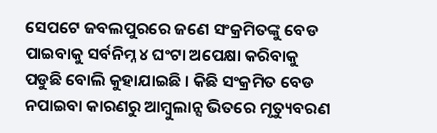ସେପଟେ ଜବଲପୁରରେ ଜଣେ ସଂକ୍ରମିତଙ୍କୁ ବେଡ ପାଇବାକୁ ସର୍ବନିମ୍ନ ୪ ଘଂଟା ଅପେକ୍ଷା କରିବାକୁ ପଡୁଛି ବୋଲି କୁହାଯାଇଛି । କିଛି ସଂକ୍ରମିତ ବେଡ ନପାଇବା କାରଣରୁ ଆମ୍ବୁଲାନ୍ସ ଭିତରେ ମୃତ୍ୟୁବରଣ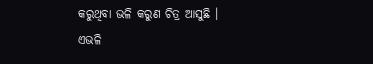କରୁଥିବା ଭଳି କରୁଣ ଚିତ୍ର ଆସୁଛି ।
ଏଭଳି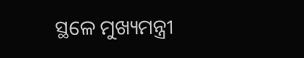ସ୍ଥଳେ ମୁଖ୍ୟମନ୍ତ୍ରୀ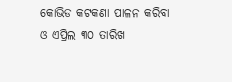କୋଭିଡ କଟକଣା ପାଳନ କରିବା ଓ ଏପ୍ରିଲ ୩୦ ତାରିଖ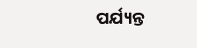ପର୍ଯ୍ୟନ୍ତ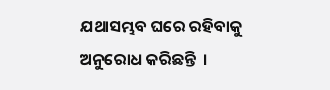ଯଥାସମ୍ଭବ ଘରେ ରହିବାକୁ ଅନୁରୋଧ କରିଛନ୍ତି  ।